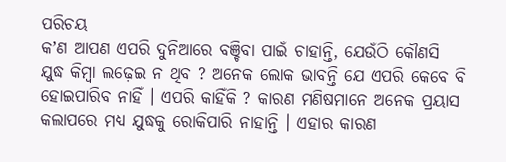ପରିଚୟ
କʼଣ ଆପଣ ଏପରି ଦୁନିଆରେ ବଞ୍ଚିବା ପାଇଁ ଚାହାନ୍ତି, ଯେଉଁଠି କୌଣସି ଯୁଦ୍ଧ କିମ୍ବା ଲଢ଼େଇ ନ ଥିବ ? ଅନେକ ଲୋକ ଭାବନ୍ତି ଯେ ଏପରି କେବେ ବି ହୋଇପାରିବ ନାହିଁ । ଏପରି କାହିଁକି ? କାରଣ ମଣିଷମାନେ ଅନେକ ପ୍ରୟାସ କଲାପରେ ମଧ୍ୟ ଯୁଦ୍ଧକୁ ରୋକିପାରି ନାହାନ୍ତି । ଏହାର କାରଣ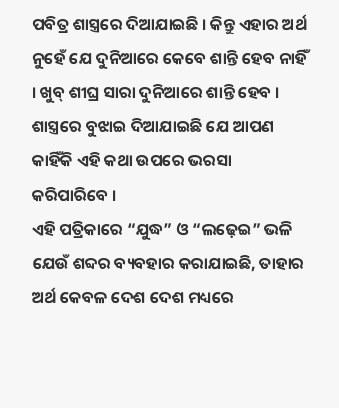ପବିତ୍ର ଶାସ୍ତ୍ରରେ ଦିଆଯାଇଛି । କିନ୍ତୁ ଏହାର ଅର୍ଥ ନୁହେଁ ଯେ ଦୁନିଆରେ କେବେ ଶାନ୍ତି ହେବ ନାହିଁ । ଖୁବ୍ ଶୀଘ୍ର ସାରା ଦୁନିଆରେ ଶାନ୍ତି ହେବ । ଶାସ୍ତ୍ରରେ ବୁଝାଇ ଦିଆଯାଇଛି ଯେ ଆପଣ କାହିଁକି ଏହି କଥା ଉପରେ ଭରସା କରିପାରିବେ ।
ଏହି ପତ୍ରିକାରେ “ଯୁଦ୍ଧ” ଓ “ଲଢ଼େଇ” ଭଳି ଯେଉଁ ଶବ୍ଦର ବ୍ୟବହାର କରାଯାଇଛି, ତାହାର ଅର୍ଥ କେବଳ ଦେଶ ଦେଶ ମଧ୍ୟରେ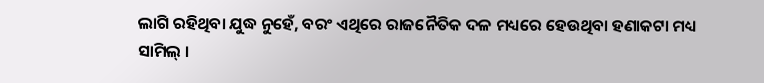ଲାଗି ରହିଥିବା ଯୁଦ୍ଧ ନୁହେଁ, ବରଂ ଏଥିରେ ରାଜନୈତିକ ଦଳ ମଧ୍ୟରେ ହେଉଥିବା ହଣାକଟା ମଧ୍ୟ ସାମିଲ୍ ।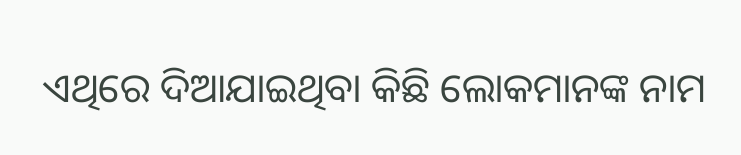ଏଥିରେ ଦିଆଯାଇଥିବା କିଛି ଲୋକମାନଙ୍କ ନାମ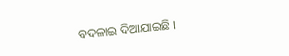ବଦଳାଇ ଦିଆଯାଇଛି ।